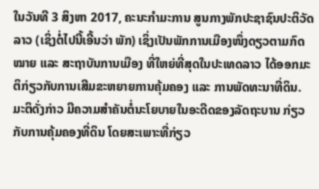ໃນວັນທີ 3 ສິງຫາ 2017, ຄະນະກຳມະການ ສູນກາງພັກປະຊາຊົນປະຕິວັດລາວ (ເຊິ່ງຕໍ່ໄປນີ້ເອີ້ນວ່າ ພັກ) ເຊິ່ງເປັນພັກການເມືອງໜຶ່ງດຽວຕາມກົດໝາຍ ແລະ ສະຖາບັນການເມືອງ ທີ່ໃຫຍ່ທີ່ສຸດໃນປະເທດລາວ ໄດ້ອອກມະຕິກ່ຽວກັບການເສີມຂະຫຍາຍການຄຸ້ມຄອງ ແລະ ການພັດທະນາທີ່ດິນ. ມະຕິດັ່ງກ່າວ ມີຄວາມສຳຄັນຕໍ່ນະໂຍບາຍໃນອະດີດຂອງລັດຖະບານ ກ່ຽວກັບການຄຸ້ມຄອງທີ່ດິນ ໂດຍສະເພາະທີ່ກ່ຽວ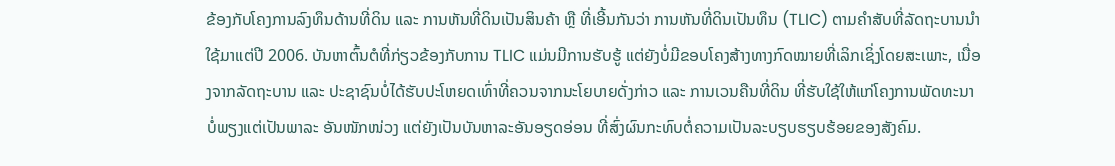ຂ້ອງກັບໂຄງການລົງທຶນດ້ານທີ່ດິນ ແລະ ການຫັນທີ່ດິນເປັນສິນຄ້າ ຫຼື ທີ່ເອີ້ນກັນວ່າ ການຫັນທີ່ດິນເປັນທຶນ (TLIC) ຕາມຄຳສັບທີ່ລັດຖະບານນຳໃຊ້ມາແຕ່ປີ 2006. ບັນຫາຕົ້ນຕໍທີ່ກ່ຽວຂ້ອງກັບການ TLIC ແມ່ນມີການຮັບຮູ້ ແຕ່ຍັງບໍ່ມີຂອບໂຄງສ້າງທາງກົດໝາຍທີ່ເລິກເຊິ່ງໂດຍສະເພາະ, ເນື່ອງຈາກລັດຖະບານ ແລະ ປະຊາຊົນບໍ່ໄດ້ຮັບປະໂຫຍດເທົ່າທີ່ຄວນຈາກນະໂຍບາຍດັ່ງກ່າວ ແລະ ການເວນຄືນທີ່ດິນ ທີ່ຮັບໃຊ້ໃຫ້ແກ່ໂຄງການພັດທະນາ ບໍ່ພຽງແຕ່ເປັນພາລະ ອັນໜັກໜ່ວງ ແຕ່ຍັງເປັນບັນຫາລະອັນອຽດອ່ອນ ທີ່ສົ່ງຜົນກະທົບຕໍ່ຄວາມເປັນລະບຽບຮຽບຮ້ອຍຂອງສັງຄົມ.